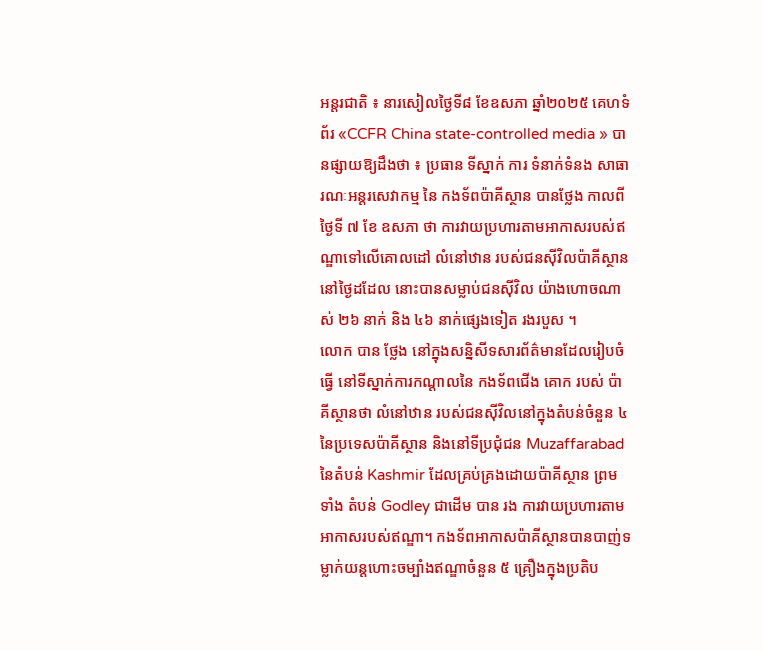អន្តរជាតិ ៖ នារសៀលថ្ងៃទី៨ ខែឧសភា ឆ្នាំ២០២៥ គេហទំព័រ «CCFR China state-controlled media » បានផ្សាយឱ្យដឹងថា ៖ ប្រធាន ទីស្នាក់ ការ ទំនាក់ទំនង សាធារណៈអន្តរសេវាកម្ម នៃ កងទ័ពប៉ាគីស្ថាន បានថ្លែង កាលពីថ្ងៃទី ៧ ខែ ឧសភា ថា ការវាយប្រហារតាមអាកាសរបស់ឥណ្ឌាទៅលើគោលដៅ លំនៅឋាន របស់ជនស៊ីវិលប៉ាគីស្ថាននៅថ្ងៃដដែល នោះបានសម្លាប់ជនស៊ីវិល យ៉ាងហោចណាស់ ២៦ នាក់ និង ៤៦ នាក់ផ្សេងទៀត រងរបួស ។
លោក បាន ថ្លែង នៅក្នុងសន្និសីទសារព័ត៌មានដែលរៀបចំ ធ្វើ នៅទីស្នាក់ការកណ្តាលនៃ កងទ័ពជើង គោក របស់ ប៉ាគីស្ថានថា លំនៅឋាន របស់ជនស៊ីវិលនៅក្នុងតំបន់ចំនួន ៤ នៃប្រទេសប៉ាគីស្ថាន និងនៅទីប្រជុំជន Muzaffarabad នៃតំបន់ Kashmir ដែលគ្រប់គ្រងដោយប៉ាគីស្ថាន ព្រមទាំង តំបន់ Godley ជាដើម បាន រង ការវាយប្រហារតាមអាកាសរបស់ឥណ្ឌា។ កងទ័ពអាកាសប៉ាគីស្ថានបានបាញ់ទម្លាក់យន្តហោះចម្បាំងឥណ្ឌាចំនួន ៥ គ្រឿងក្នុងប្រតិប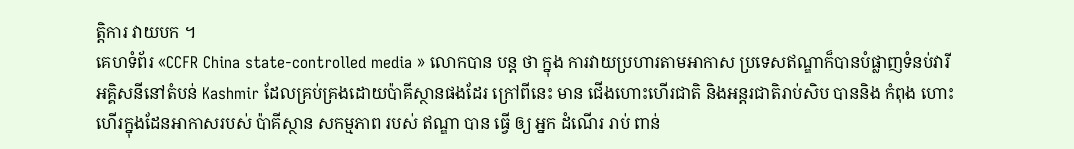ត្តិការ វាយបក ។
គេហទំព័រ «CCFR China state-controlled media » លោកបាន បន្ត ថា ក្នុង ការវាយប្រហារតាមអាកាស ប្រទេសឥណ្ឌាក៏បានបំផ្លាញទំនប់វារីអគ្គិសនីនៅតំបន់ Kashmir ដែលគ្រប់គ្រងដោយប៉ាគីស្ថានផងដែរ ក្រៅពីនេះ មាន ជើងហោះហើរជាតិ និងអន្តរជាតិរាប់សិប បាននិង កំពុង ហោះ ហើរក្នុងដែនអាកាសរបស់ ប៉ាគីស្ថាន សកម្មភាព របស់ ឥណ្ឌា បាន ធ្វើ ឲ្យ អ្នក ដំណើរ រាប់ ពាន់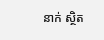នាក់ ស្ថិត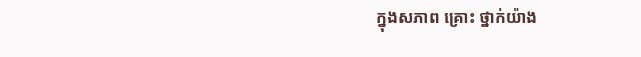ក្នុងសភាព គ្រោះ ថ្នាក់យ៉ាង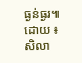ធ្ងន់ធ្ងរ៕
ដោយ ៖ សិលា